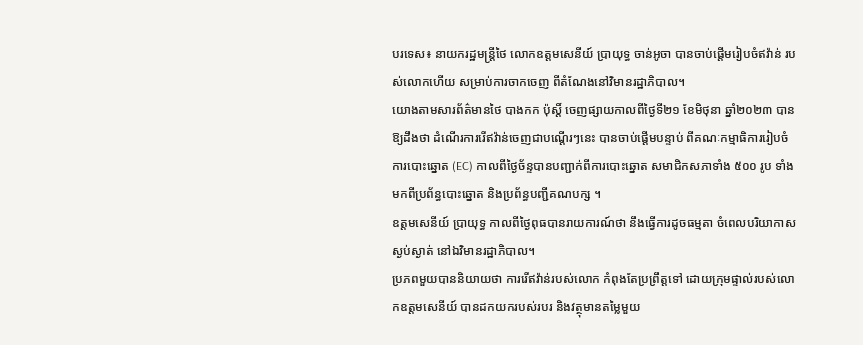បរទេស៖ នាយករដ្ឋមន្ត្រីថៃ លោកឧត្តមសេនីយ៍ ប្រាយុទ្ធ ចាន់អូចា បានចាប់ផ្តើមរៀបចំឥវ៉ាន់ របស់លោកហើយ សម្រាប់ការចាកចេញ ពីតំណែងនៅវិមានរដ្ឋាភិបាល។
យោងតាមសារព័ត៌មានថៃ បាងកក ប៉ុស្តិ៍ ចេញផ្សាយកាលពីថ្ងៃទី២១ ខែមិថុនា ឆ្នាំ២០២៣ បានឱ្យដឹងថា ដំណើរការរើឥវ៉ាន់ចេញជាបណ្តើរៗនេះ បានចាប់ផ្តើមបន្ទាប់ ពីគណៈកម្មាធិការរៀបចំការបោះឆ្នោត (EC) កាលពីថ្ងៃច័ន្ទបានបញ្ជាក់ពីការបោះឆ្នោត សមាជិកសភាទាំង ៥០០ រូប ទាំងមកពីប្រព័ន្ធបោះឆ្នោត និងប្រព័ន្ធបញ្ជីគណបក្ស ។
ឧត្តមសេនីយ៍ ប្រាយុទ្ធ កាលពីថ្ងៃពុធបានរាយការណ៍ថា នឹងធ្វើការដូចធម្មតា ចំពេលបរិយាកាសស្ងប់ស្ងាត់ នៅឯវិមានរដ្ឋាភិបាល។
ប្រភពមួយបាននិយាយថា ការរើឥវ៉ាន់របស់លោក កំពុងតែប្រព្រឹត្តទៅ ដោយក្រុមផ្ទាល់របស់លោកឧត្តមសេនីយ៍ បានដកយករបស់របរ និងវត្ថុមានតម្លៃមួយ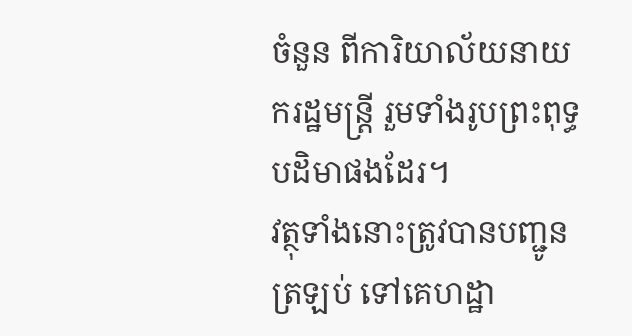ចំនួន ពីការិយាល័យនាយករដ្ឋមន្ត្រី រួមទាំងរូបព្រះពុទ្ធបដិមាផងដែរ។
វត្ថុទាំងនោះត្រូវបានបញ្ជូនត្រឡប់ ទៅគេហដ្ឋា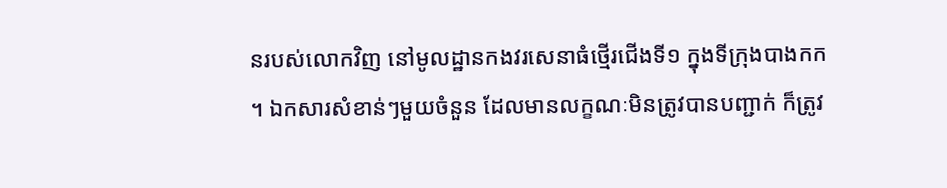នរបស់លោកវិញ នៅមូលដ្ឋានកងវរសេនាធំថ្មើរជើងទី១ ក្នុងទីក្រុងបាងកក ។ ឯកសារសំខាន់ៗមួយចំនួន ដែលមានលក្ខណៈមិនត្រូវបានបញ្ជាក់ ក៏ត្រូវ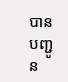បានបញ្ជូន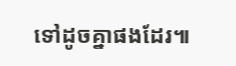ទៅដូចគ្នាផងដែរ៕